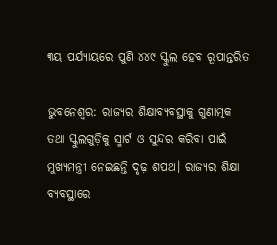୩ୟ ପର୍ଯ୍ୟାୟରେ ପୁଣି ୪୪୯ ସ୍କୁଲ ହେବ ରୂପାନ୍ତରିତ

ଭୁବନେଶ୍ବର: ରାଜ୍ୟର ଶିକ୍ଷାବ୍ୟବସ୍ଥାକୁ ଗୁଣାତ୍ମକ ତଥା ସ୍କୁଲଗୁଡ଼ିକୁ ସ୍ମାର୍ଟ ଓ ସୁନ୍ଦର କରିବା ପାଇଁ ମୁଖ୍ୟମନ୍ତ୍ରୀ ନେଇଛନ୍ତି ଦୃଢ଼ ଶପଥ। ରାଜ୍ୟର ଶିକ୍ଷା ବ୍ୟବସ୍ଥାରେ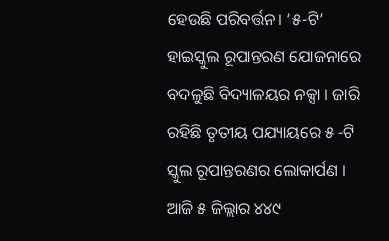ହେଉଛି ପରିବର୍ତ୍ତନ। ‘୫-ଟି’ ହାଇସ୍କୁଲ ରୂପାନ୍ତରଣ ଯୋଜନାରେ ବଦଳୁଛି ବିଦ୍ୟାଳୟର ନକ୍ସା । ଜାରି ରହିଛି ତୃତୀୟ ପଯ୍ୟାୟରେ ୫ -ଟି ସ୍କୁଲ ରୂପାନ୍ତରଣର ଲୋକାର୍ପଣ । ଆଜି ୫ ଜିଲ୍ଲାର ୪୪୯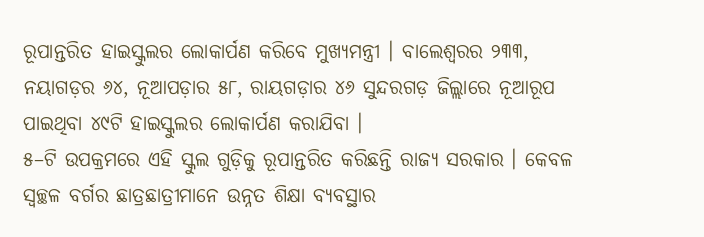ରୂପାନ୍ତରିତ ହାଇସ୍କୁଲର ଲୋକାର୍ପଣ କରିବେ ମୁଖ୍ୟମନ୍ତ୍ରୀ । ବାଲେଶ୍ବରର ୨୩୩, ନୟାଗଡ଼ର ୬୪, ନୂଆପଡ଼ାର ୫୮, ରାୟଗଡ଼ାର ୪୬ ସୁନ୍ଦରଗଡ଼ ଜିଲ୍ଲାରେ ନୂଆରୂପ ପାଇଥିବା ୪୯ଟି ହାଇସ୍କୁଲର ଲୋକାର୍ପଣ କରାଯିବା ।
୫–ଟି ଉପକ୍ରମରେ ଏହି ସ୍କୁଲ ଗୁଡ଼ିକୁ ରୂପାନ୍ତରିତ କରିଛନ୍ତି ରାଜ୍ୟ ସରକାର । କେବଳ ସ୍ବଚ୍ଛଳ ବର୍ଗର ଛାତ୍ରଛାତ୍ରୀମାନେ ଉନ୍ନତ ଶିକ୍ଷା ବ୍ୟବସ୍ଥାର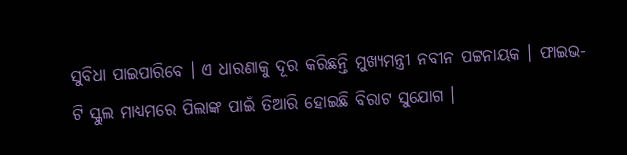ସୁବିଧା ପାଇପାରିବେ । ଏ ଧାରଣାକୁ ଦୂର କରିଛନ୍ତି ମୁଖ୍ୟମନ୍ତ୍ରୀ ନବୀନ ପଟ୍ଟନାୟକ । ଫାଇଭ-ଟି ସ୍କୁଲ ମାଧ୍ୟମରେ ପିଲାଙ୍କ ପାଇଁ ତିଆରି ହୋଇଛି ବିରାଟ ସୁଯୋଗ ।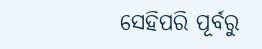ସେହିପରି ପୂର୍ବରୁ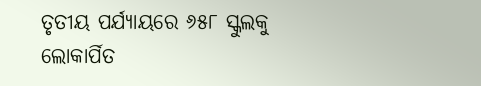ତୃତୀୟ ପର୍ଯ୍ୟାୟରେ ୬୫୮ ସ୍କୁଲକୁ ଲୋକାର୍ପିତ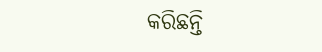କରିଛନ୍ତି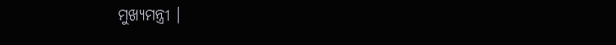ମୁଖ୍ୟମନ୍ତ୍ରୀ ।